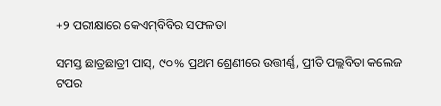+୨ ପରୀକ୍ଷାରେ କେଏମ୍‌ବିବିର ସଫଳତା

ସମସ୍ତ ଛାତ୍ରଛାତ୍ରୀ ପାସ୍, ୯୦% ପ୍ରଥମ ଶ୍ରେଣୀରେ ଉତ୍ତୀର୍ଣ୍ଣ, ପ୍ରୀତି ପଲ୍ଲବିତା କଲେଜ ଟପର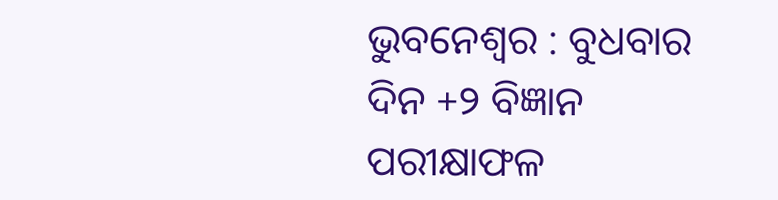ଭୁବନେଶ୍ବର : ବୁଧବାର ଦିନ +୨ ବିଜ୍ଞାନ ପରୀକ୍ଷାଫଳ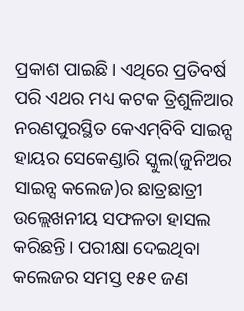ପ୍ରକାଶ ପାଇଛି। ଏଥିରେ ପ୍ରତିବର୍ଷ ପରି ଏଥର ମଧ୍ୟ କଟକ ତ୍ରିଶୁଳିଆର ନରଣପୁରସ୍ଥିତ କେଏମ୍‌ବିବି ସାଇନ୍ସ ହାୟର ସେକେଣ୍ଡାରି ସ୍କୁଲ(ଜୁନିଅର ସାଇନ୍ସ କଲେଜ)ର ଛାତ୍ରଛାତ୍ରୀ ଉଲ୍ଲେଖନୀୟ ସଫଳତା ହାସଲ କରିଛନ୍ତି। ପରୀକ୍ଷା ଦେଇଥିବା କଲେଜର ସମସ୍ତ ୧୫୧ ଜଣ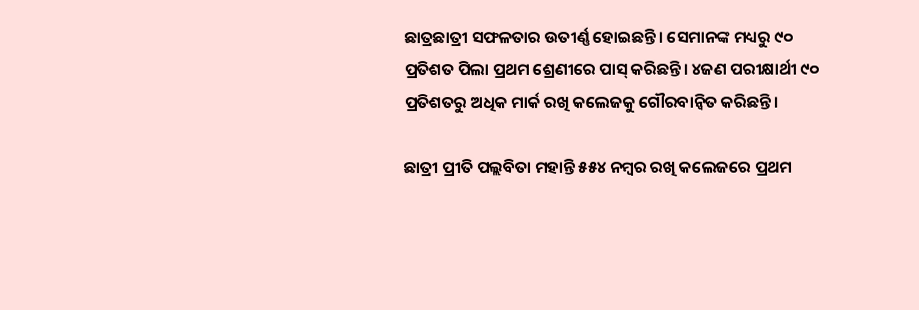ଛାତ୍ରଛାତ୍ରୀ ସଫଳତାର ଉତୀର୍ଣ୍ଣ ହୋଇଛନ୍ତି। ସେମାନଙ୍କ ମଧ୍ୟରୁ ୯୦ ପ୍ରତିଶତ ପିଲା ପ୍ରଥମ ଶ୍ରେଣୀରେ ପାସ୍ କରିଛନ୍ତି। ୪ଜଣ ପରୀକ୍ଷାର୍ଥୀ ୯୦ ପ୍ରତିଶତରୁ ଅଧିକ ମାର୍କ ରଖି କଲେଜକୁ ଗୌରବାନ୍ବିତ କରିଛନ୍ତି।

ଛାତ୍ରୀ ପ୍ରୀତି ପଲ୍ଲବିତା ମହାନ୍ତି ୫୫୪ ନମ୍ବର ରଖି କଲେଜରେ ପ୍ରଥମ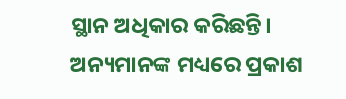ସ୍ଥାନ ଅଧିକାର କରିଛନ୍ତି। ଅନ୍ୟମାନଙ୍କ ମଧ୍ୟରେ ପ୍ରକାଶ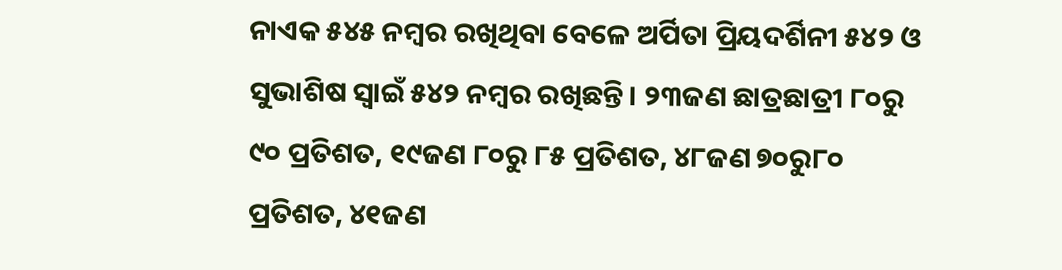ନାଏକ ୫୪୫ ନମ୍ବର ରଖିଥିବା ବେଳେ ଅର୍ପିତା ପ୍ରିୟଦର୍ଶିନୀ ୫୪୨ ଓ ସୁଭାଶିଷ ସ୍ବାଇଁ ୫୪୨ ନମ୍ବର ରଖିଛନ୍ତି। ୨୩ଜଣ ଛାତ୍ରଛାତ୍ରୀ ୮୦ରୁ ୯୦ ପ୍ରତିଶତ, ୧୯ଜଣ ୮୦ରୁ ୮୫ ପ୍ରତିଶତ, ୪୮ଜଣ ୭୦ରୁ୮୦ ପ୍ରତିଶତ, ୪୧ଜଣ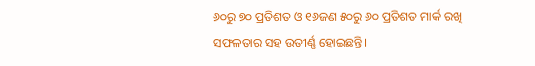୬୦ରୁ ୭୦ ପ୍ରତିଶତ ଓ ୧୬ଜଣ ୫୦ରୁ ୬୦ ପ୍ରତିଶତ ମାର୍କ ରଖି ସଫଳତାର ସହ ଉତୀର୍ଣ୍ଣ ହୋଇଛନ୍ତି।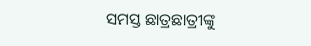ସମସ୍ତ ଛାତ୍ରଛାତ୍ରୀଙ୍କୁ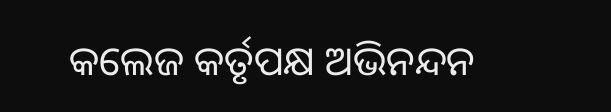କଲେଜ କର୍ତୃପକ୍ଷ ଅଭିନନ୍ଦନ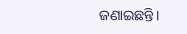ଜଣାଇଛନ୍ତି।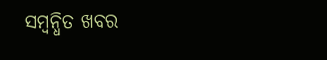ସମ୍ବନ୍ଧିତ ଖବର